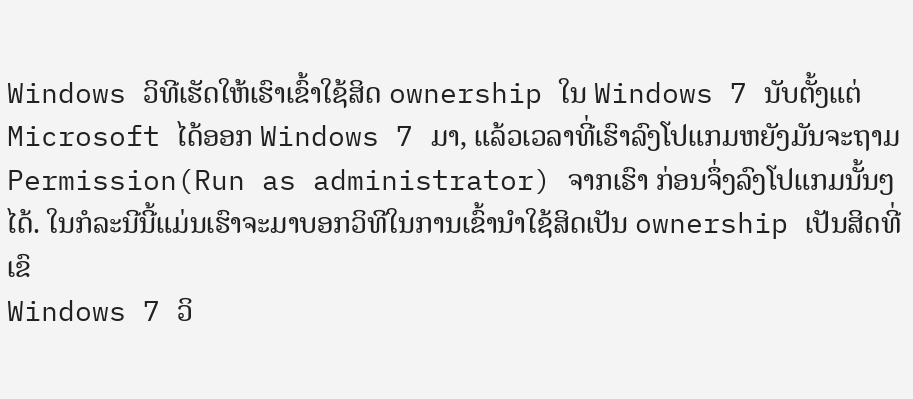Windows ວິທີເຮັດໃຫ້ເຮົາເຂົ້າໃຊ້ສິດ ownership ໃນ Windows 7 ນັບຕັ້ງແຕ່ Microsoft ໄດ້ອອກ Windows 7 ມາ, ແລ້ວເວລາທີ່ເຮົາລົງໂປແກມຫຍັງມັນຈະຖາມ Permission(Run as administrator) ຈາກເຮົາ ກ່ອນຈຶ່ງລົງໂປແກມນັ້ນໆໄດ້. ໃນກໍລະນີນີ້ແມ່ນເຮົາຈະມາບອກວິທີໃນການເຂົ້ານຳໃຊ້ສິດເປັນ ownership ເປັນສິດທີ່ເຂົ
Windows 7 ວິ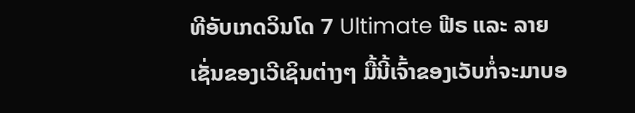ທີອັບເກດວິນໂດ 7 Ultimate ຟີຣ ແລະ ລາຍເຊັ່ນຂອງເວີເຊິນຕ່າງໆ ມື້ນີ້ເຈົ້າຂອງເວັບກໍ່ຈະມາບອ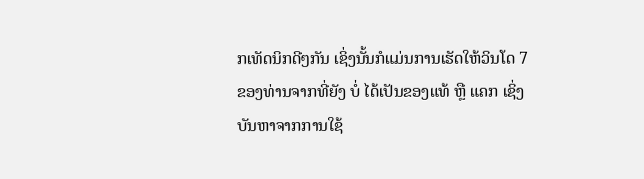ກເທັດນິກດີໆກັນ ເຊິ່ງນັ້ນກໍແມ່ນການເຮັດໃຫ້ວິນໂດ 7 ຂອງທ່ານຈາກທີ່ຍັງ ບໍ່ ໄດ້ເປັນຂອງແທ້ ຫຼື ແຄກ ເຊິ່ງບັນຫາຈາກການໃຊ້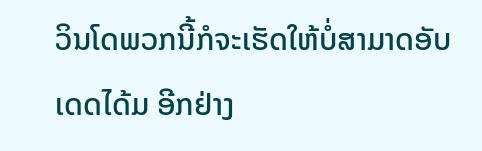ວິນໂດພວກນີ້ກໍຈະເຮັດໃຫ້ບໍ່ສາມາດອັບເດດໄດ້ມ ອີກຢ່າງ